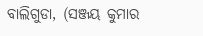ବାଲିଗୁଡା, (ସଞ୍ଜୟ କୁମାର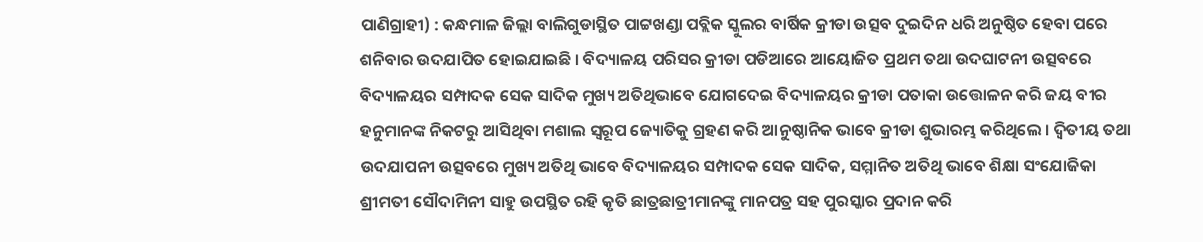ପାଣିଗ୍ରାହୀ) : କନ୍ଧମାଳ ଜିଲ୍ଲା ବାଲିଗୁଡାସ୍ଥିତ ପାଟ୍ଟଖଣ୍ଡା ପବ୍ଲିକ ସ୍କୁଲର ବାର୍ଷିକ କ୍ରୀଡା ଉତ୍ସବ ଦୁଇଦିନ ଧରି ଅନୁଷ୍ଠିତ ହେବା ପରେ ଶନିବାର ଉଦଯାପିତ ହୋଇଯାଇଛି । ବିଦ୍ୟାଳୟ ପରିସର କ୍ରୀଡା ପଡିଆରେ ଆୟୋଜିତ ପ୍ରଥମ ତଥା ଉଦଘାଟନୀ ଉତ୍ସବରେ ବିଦ୍ୟାଳୟର ସମ୍ପାଦକ ସେକ ସାଦିକ ମୁଖ୍ୟ ଅତିଥିଭାବେ ଯୋଗଦେଇ ବିଦ୍ୟାଳୟର କ୍ରୀଡା ପତାକା ଉତ୍ତୋଳନ କରି ଜୟ ବୀର ହନୁମାନଙ୍କ ନିକଟରୁ ଆସିଥିବା ମଶାଲ ସ୍ୱରୂପ ଜ୍ୟୋତିକୁ ଗ୍ରହଣ କରି ଆନୁଷ୍ଠାନିକ ଭାବେ କ୍ରୀଡା ଶୁଭାରମ୍ଭ କରିଥିଲେ । ଦ୍ୱିତୀୟ ତଥା ଉଦଯାପନୀ ଉତ୍ସବରେ ମୁଖ୍ୟ ଅତିଥି ଭାବେ ବିଦ୍ୟାଳୟର ସମ୍ପାଦକ ସେକ ସାଦିକ, ସମ୍ମାନିତ ଅତିଥି ଭାବେ ଶିକ୍ଷା ସଂଯୋଜିକା ଶ୍ରୀମତୀ ସୌଦାମିନୀ ସାହୁ ଉପସ୍ଥିତ ରହି କୃତି ଛାତ୍ରଛାତ୍ରୀମାନଙ୍କୁ ମାନପତ୍ର ସହ ପୁରସ୍କାର ପ୍ରଦାନ କରି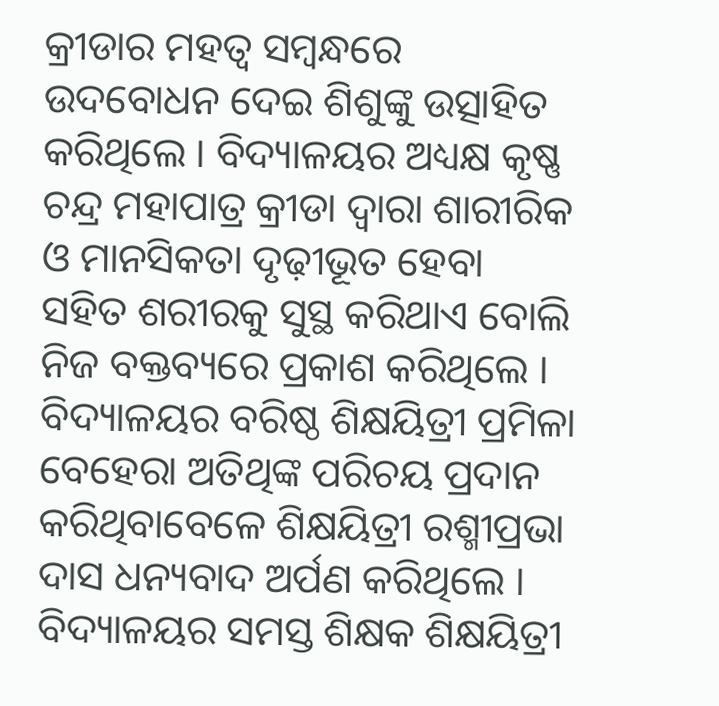କ୍ରୀଡାର ମହତ୍ୱ ସମ୍ବନ୍ଧରେ ଉଦବୋଧନ ଦେଇ ଶିଶୁଙ୍କୁ ଉତ୍ସାହିତ କରିଥିଲେ । ବିଦ୍ୟାଳୟର ଅଧ୍ୟକ୍ଷ କୃଷ୍ଣ ଚନ୍ଦ୍ର ମହାପାତ୍ର କ୍ରୀଡା ଦ୍ୱାରା ଶାରୀରିକ ଓ ମାନସିକତା ଦୃଢ଼ୀଭୂତ ହେବା ସହିତ ଶରୀରକୁ ସୁସ୍ଥ କରିଥାଏ ବୋଲି ନିଜ ବକ୍ତବ୍ୟରେ ପ୍ରକାଶ କରିଥିଲେ । ବିଦ୍ୟାଳୟର ବରିଷ୍ଠ ଶିକ୍ଷୟିତ୍ରୀ ପ୍ରମିଳା ବେହେରା ଅତିଥିଙ୍କ ପରିଚୟ ପ୍ରଦାନ କରିଥିବାବେଳେ ଶିକ୍ଷୟିତ୍ରୀ ରଶ୍ମୀପ୍ରଭା ଦାସ ଧନ୍ୟବାଦ ଅର୍ପଣ କରିଥିଲେ । ବିଦ୍ୟାଳୟର ସମସ୍ତ ଶିକ୍ଷକ ଶିକ୍ଷୟିତ୍ରୀ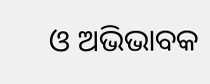ଓ ଅଭିଭାବକ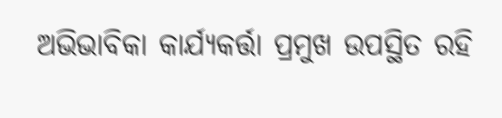ଅଭିଭାବିକା କାର୍ଯ୍ୟକର୍ତ୍ତା ପ୍ରମୁଖ ଉପସ୍ଥିତ ରହି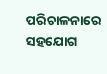ପରିଚାଳନାରେ ସହଯୋଗ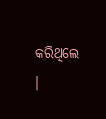କରିଥିଲେ ।